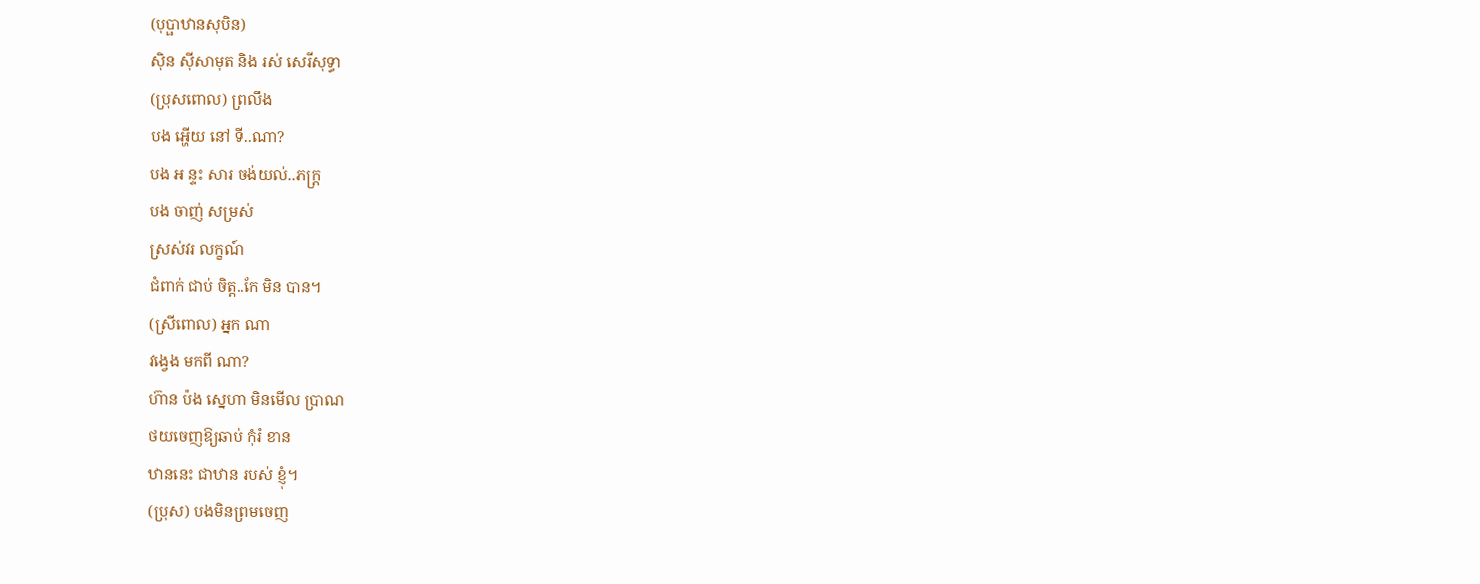(បុប្ផាឋានសុបិន)
ស៊ិន ស៊ីសាមុត និង រស់ សេរីសុទ្ធា
(ប្រុសពោល) ព្រលឹង
បង អ្ហើយ នៅ ទី..ណា?
បង អ ន្ទះ សារ ចង់យល់..ភក្រ្ត
បង ចាញ់ សម្រស់
ស្រស់វរ លក្ខណ៍
ជំពាក់ ជាប់ ចិត្ត..កែ មិន បាន។
(ស្រីពោល) អ្នក ណា
វង្វេង មកពី ណា?
ហ៊ាន ប៉ង ស្នេហា មិនមើល ប្រាណ
ថយចេញឱ្យឆាប់ កុំរំ ខាន
ឋាននេះ ជាឋាន របស់ ខ្ញុំ។
(ប្រុស) បងមិនព្រមចេញ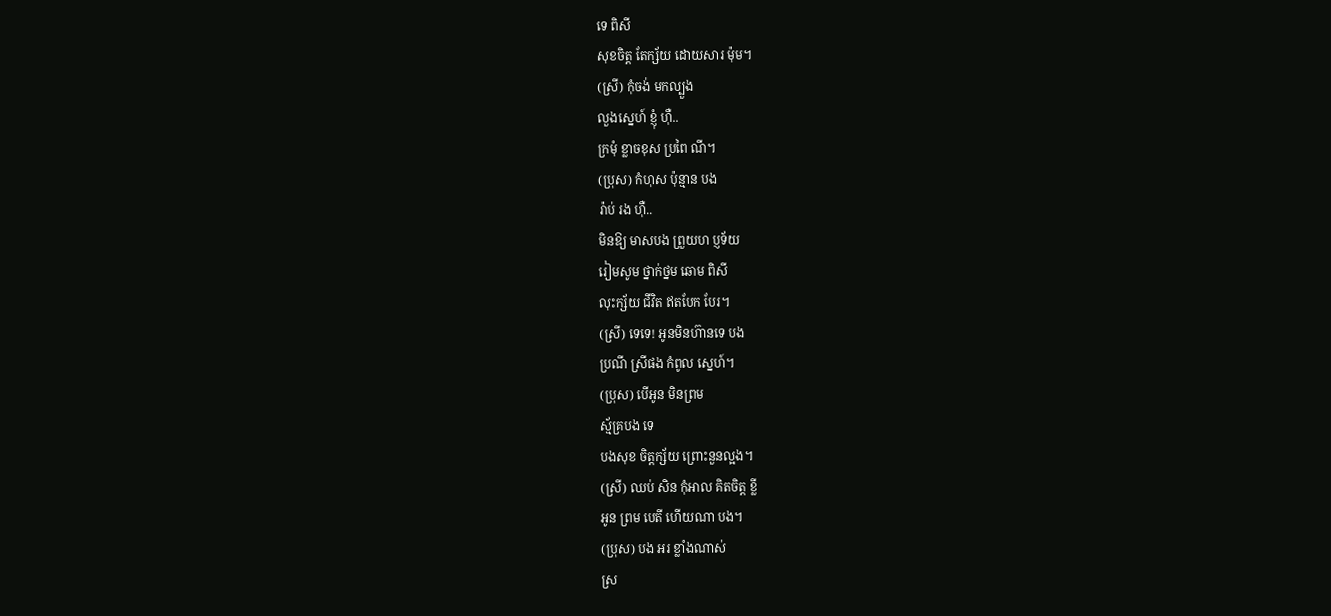ទេ ពិសី
សុខចិត្ត តែក្ស័យ ដោយសារ ម៉ុម។
(ស្រី) កុំចង់ មកល្បួង
លួងស្នេហ៍ ខ្ញុំ ហ៊ឺ..
ក្រមុំ ខ្លាចខុស ប្រពៃ ណី។
(ប្រុស) កំហុស ប៉ុន្មាន បង
រ៉ាប់ រង ហ៊ឺ..
មិនឱ្យ មាសបង ព្រួយហ ប្ញទ័យ
រៀមសូម ថ្នាក់ថ្នម ឆោម ពិសី
លុះក្ស័យ ជីវិត ឥតបែក បែរ។
(ស្រី) ទេទេ! អូនមិនហ៊ានទេ បង
ប្រណី ស្រីផង កំពូល ស្នេហ៍។
(ប្រុស) បើអូន មិនព្រម
ស្ម័គ្របង ទេ
បងសុខ ចិត្តក្ស័យ ព្រោះនួនល្អង។
(ស្រី) ឈប់ សិន កុំអាល គិតចិត្ត ខ្លី
អូន ព្រម បេតី ហើយណា បង។
(ប្រុស) បង អរ ខ្លាំងណាស់
ស្រ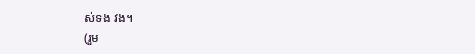ស់ទង វង។
(រួម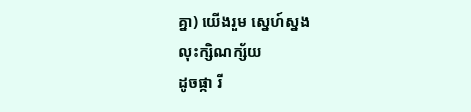គ្នា) យើងរួម ស្នេហ៍ស្នង
លុះក្សិណក្ស័យ
ដូចផ្កា រី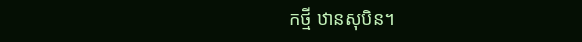កថ្មី ឋានសុបិន។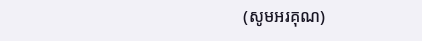(សូមអរគុណ)